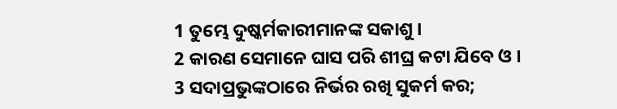1 ତୁମ୍ଭେ ଦୁଷ୍କର୍ମକାରୀମାନଙ୍କ ସକାଶୁ।
2 କାରଣ ସେମାନେ ଘାସ ପରି ଶୀଘ୍ର କଟା ଯିବେ ଓ।
3 ସଦାପ୍ରଭୁଙ୍କଠାରେ ନିର୍ଭର ରଖି ସୁକର୍ମ କର;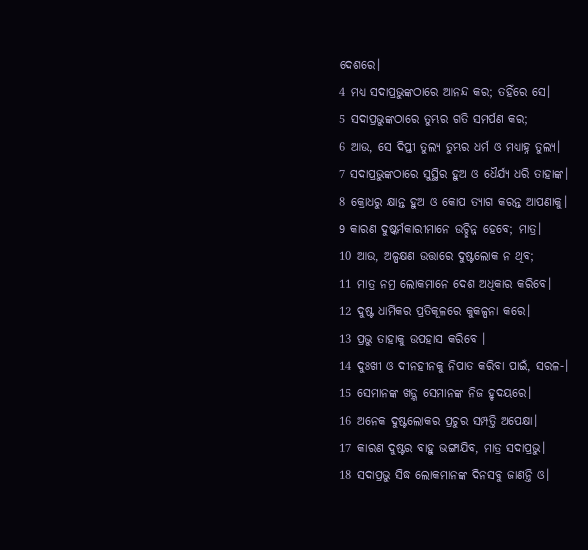ଦେଶରେ।
4 ମଧ୍ୟ ସଦାପ୍ରଭୁଙ୍କଠାରେ ଆନନ୍ଦ କର; ତହିଁରେ ସେ।
5 ସଦାପ୍ରଭୁଙ୍କଠାରେ ତୁମ୍ଭର ଗତି ସମର୍ପଣ କର;
6 ଆଉ, ସେ ଦିପ୍ତୀ ତୁଲ୍ୟ ତୁମ୍ଭର ଧର୍ମ ଓ ମଧ୍ୟାହ୍ନ ତୁଲ୍ୟ।
7 ସଦାପ୍ରଭୁଙ୍କଠାରେ ସୁସ୍ଥିର ହୁଅ ଓ ଧୈର୍ଯ୍ୟ ଧରି ତାହାଙ୍କ।
8 କ୍ରୋଧରୁ କ୍ଷାନ୍ତ ହୁଅ ଓ କୋପ ତ୍ୟାଗ କରନ୍ତ ଆପଣାକୁ।
9 କାରଣ ଦୁଷ୍କର୍ମକାରୀମାନେ ଉଚ୍ଛିନ୍ନ ହେବେ; ମାତ୍ର।
10 ଆଉ, ଅଳ୍ପକ୍ଷଣ ଉତ୍ତାରେ ଦୁଷ୍ଟଲୋକ ନ ଥିବ;
11 ମାତ୍ର ନମ୍ର ଲୋକମାନେ ଦେଶ ଅଧିକାର କରିବେ।
12 ଦୁଷ୍ଟ ଧାର୍ମିକର ପ୍ରତିକୂଳରେ କୁକଳ୍ପନା କରେ।
13 ପ୍ରଭୁ ତାହାକୁ ଉପହାସ କରିବେ ।
14 ଦୁଃଖୀ ଓ ଦୀନହୀନକୁ ନିପାତ କରିବା ପାଇଁ, ସରଳ-।
15 ସେମାନଙ୍କ ଖଡ଼୍ଗ ସେମାନଙ୍କ ନିଜ ହୃଦୟରେ।
16 ଅନେକ ଦୁଷ୍ଟଲୋକର ପ୍ରଚୁର ସମ୍ପତ୍ତି ଅପେକ୍ଷା।
17 କାରଣ ଦୁଷ୍ଟର ବାହୁ ଭଙ୍ଗାଯିବ, ମାତ୍ର ସଦାପ୍ରଭୁ।
18 ସଦାପ୍ରଭୁ ସିଦ୍ଧ ଲୋକମାନଙ୍କ ଦିନସବୁ ଜାଣନ୍ତି ଓ।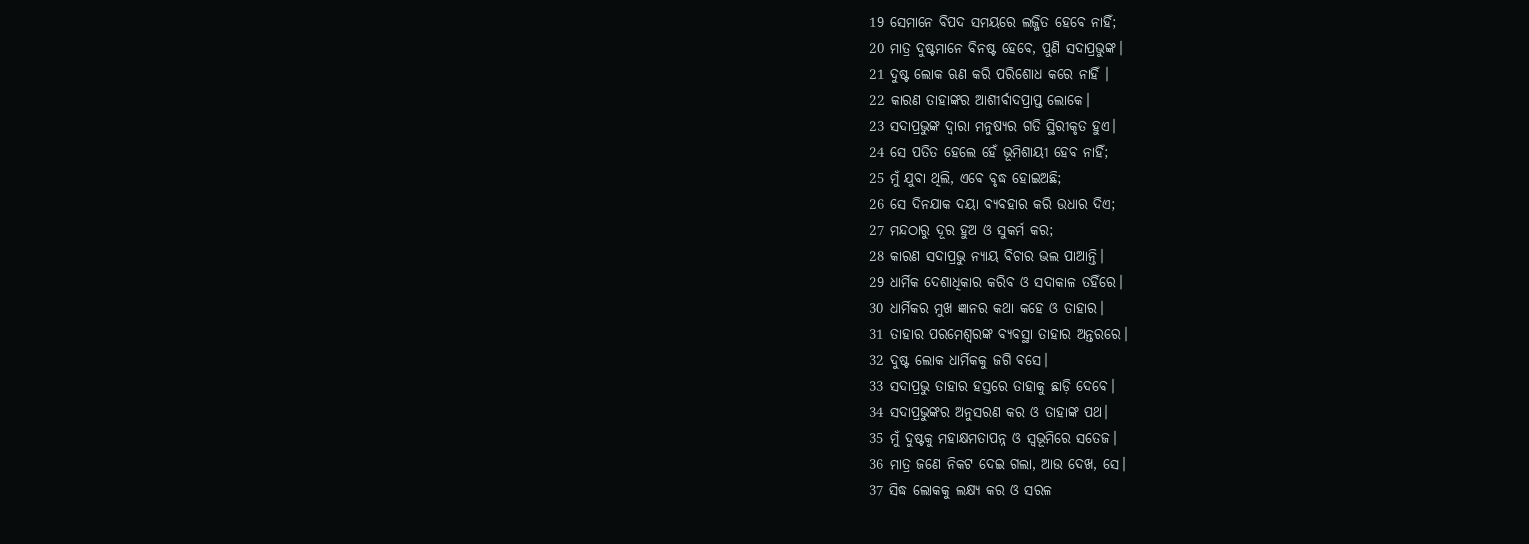19 ସେମାନେ ବିପଦ ସମୟରେ ଲଜ୍ଜିତ ହେବେ ନାହିଁ;
20 ମାତ୍ର ଦୁଷ୍ଟମାନେ ବିନଷ୍ଟ ହେବେ, ପୁଣି ସଦାପ୍ରଭୁଙ୍କ।
21 ଦୁଷ୍ଟ ଲୋକ ଋଣ କରି ପରିଶୋଧ କରେ ନାହିଁ ।
22 କାରଣ ତାହାଙ୍କର ଆଶୀର୍ବାଦପ୍ରାପ୍ତ ଲୋକେ।
23 ସଦାପ୍ରଭୁଙ୍କ ଦ୍ୱାରା ମନୁଷ୍ୟର ଗତି ସ୍ଥିରୀକୃତ ହୁଏ।
24 ସେ ପତିତ ହେଲେ ହେଁ ଭୂମିଶାୟୀ ହେବ ନାହିଁ;
25 ମୁଁ ଯୁବା ଥିଲି, ଏବେ ବୃଦ୍ଧ ହୋଇଅଛି;
26 ସେ ଦିନଯାକ ଦୟା ବ୍ୟବହାର କରି ଉଧାର ଦିଏ;
27 ମନ୍ଦଠାରୁ ଦୂର ହୁଅ ଓ ସୁକର୍ମ କର;
28 କାରଣ ସଦାପ୍ରଭୁ ନ୍ୟାୟ ବିଚାର ଭଲ ପାଆନ୍ତି।
29 ଧାର୍ମିକ ଦେଶାଧିକାର କରିବ ଓ ସଦାକାଳ ତହିଁରେ।
30 ଧାର୍ମିକର ମୁଖ ଜ୍ଞାନର କଥା କହେ ଓ ତାହାର।
31 ତାହାର ପରମେଶ୍ୱରଙ୍କ ବ୍ୟବସ୍ଥା ତାହାର ଅନ୍ତରରେ।
32 ଦୁଷ୍ଟ ଲୋକ ଧାର୍ମିକକୁ ଜଗି ବସେ।
33 ସଦାପ୍ରଭୁ ତାହାର ହସ୍ତରେ ତାହାକୁ ଛାଡ଼ି ଦେବେ।
34 ସଦାପ୍ରଭୁଙ୍କର ଅନୁସରଣ କର ଓ ତାହାଙ୍କ ପଥ।
35 ମୁଁ ଦୁଷ୍ଟକୁ ମହାକ୍ଷମତାପନ୍ନ ଓ ସ୍ୱଭୂମିରେ ସତେଜ।
36 ମାତ୍ର ଜଣେ ନିକଟ ଦେଇ ଗଲା, ଆଉ ଦେଖ, ସେ।
37 ସିଦ୍ଧ ଲୋକକୁ ଲକ୍ଷ୍ୟ କର ଓ ସରଳ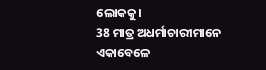ଲୋକକୁ।
38 ମାତ୍ର ଅଧର୍ମାଚାରୀମାନେ ଏକାବେଳେ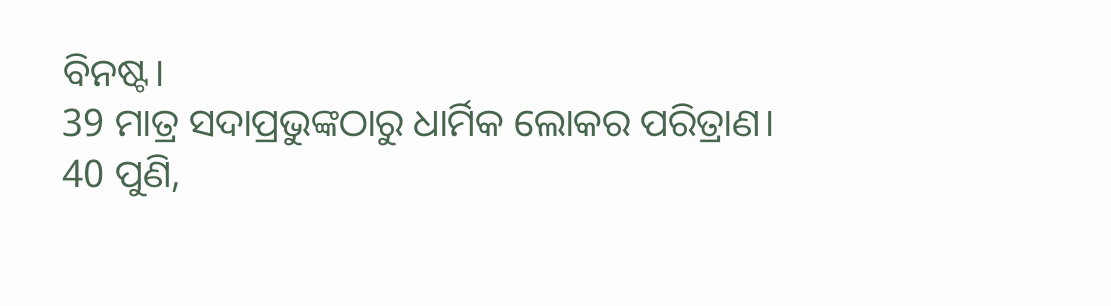ବିନଷ୍ଟ।
39 ମାତ୍ର ସଦାପ୍ରଭୁଙ୍କଠାରୁ ଧାର୍ମିକ ଲୋକର ପରିତ୍ରାଣ।
40 ପୁଣି,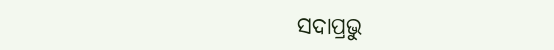ସଦାପ୍ରଭୁ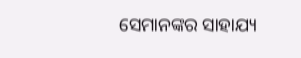ସେମାନଙ୍କର ସାହାଯ୍ୟ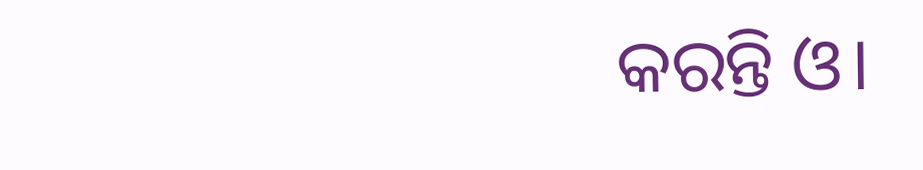କରନ୍ତି ଓ।